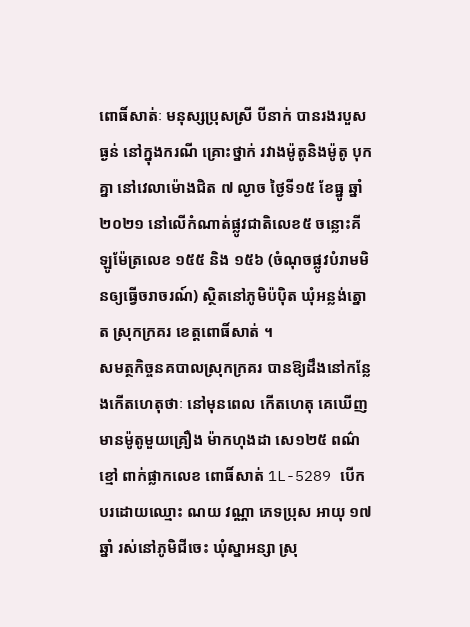ពោធិ៍សាត់ៈ មនុស្សប្រុសស្រី បីនាក់ បានរងរបួសធ្ងន់ នៅក្នុងករណី គ្រោះថ្នាក់ រវាងម៉ូតូនិងម៉ូតូ បុកគ្នា នៅវេលាម៉ោងជិត ៧ ល្ងាច ថ្ងៃទី១៥ ខែធ្នូ ឆ្នាំ២០២១ នៅលើកំណាត់ផ្លូវជាតិលេខ៥ ចន្លោះគីឡូម៉ែត្រលេខ ១៥៥ និង ១៥៦ (ចំណុចផ្លូវបំរាមមិនឲ្យធ្វើចរាចរណ៍) ស្ថិតនៅភូមិប៉បុិត ឃុំអន្លង់ត្នោត ស្រុកក្រគរ ខេត្តពោធិ៍សាត់ ។
សមត្ថកិច្ចនគបាលស្រុកក្រគរ បានឱ្យដឹងនៅកន្លែងកើតហេតុថាៈ នៅមុនពេល កើតហេតុ គេឃើញមានម៉ូតូមួយគ្រឿង ម៉ាកហុងដា សេ១២៥ ពណ៌ខ្មៅ ពាក់ផ្លាកលេខ ពោធិ៍សាត់ 1L-5289 បើកបរដោយឈ្មោះ ណយ វណ្ណា ភេទប្រុស អាយុ ១៧ ឆ្នាំ រស់នៅភូមិជីចេះ ឃុំស្នាអន្សា ស្រុ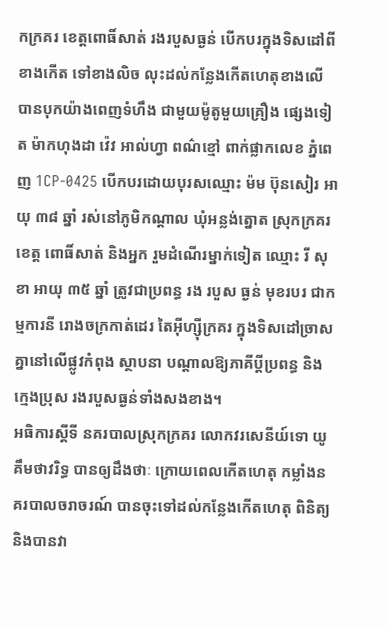កក្រគរ ខេត្តពោធិ៍សាត់ រងរបួសធ្ងន់ បើកបរក្នុងទិសដៅពីខាងកើត ទៅខាងលិច លុះដល់កន្លែងកើតហេតុខាងលើ បានបុកយ៉ាងពេញទំហឹង ជាមួយម៉ូតូមួយគ្រឿង ផ្សេងទៀត ម៉ាកហុងដា វ៉េវ អាល់ហ្វា ពណ៌ខ្មៅ ពាក់ផ្លាកលេខ ភ្នំពេញ 1CP-0425 បើកបរដោយបុរសឈ្មោះ ម៉ម ប៊ុនសៀរ អាយុ ៣៨ ឆ្នាំ រស់នៅភូមិកណ្តាល ឃុំអន្លង់ត្នោត ស្រុកក្រគរ ខេត្ត ពោធិ៍សាត់ និងអ្នក រួមដំណើរម្នាក់ទៀត ឈ្មោះ រី សុខា អាយុ ៣៥ ឆ្នាំ ត្រូវជាប្រពន្ធ រង របួស ធ្ងន់ មុខរបរ ជាកម្មការនី រោងចក្រកាត់ដេរ តៃអុីហ្សុីក្រគរ ក្នុងទិសដៅច្រាសគ្នានៅលើផ្លូវកំពុង ស្ថាបនា បណ្ដាលឱ្យភាគីប្ដីប្រពន្ធ និងក្មេងប្រុស រងរបួសធ្ងន់ទាំងសងខាង។
អធិការស្ដីទី នគរបាលស្រុកក្រគរ លោកវរសេនីយ៍ទោ យូ គឹមថាវរិទ្ធ បានឲ្យដឹងថាៈ ក្រោយពេលកើតហេតុ កម្លាំងនគរបាលចរាចរណ៍ បានចុះទៅដល់កន្លែងកើតហេតុ ពិនិត្យ និងបានវា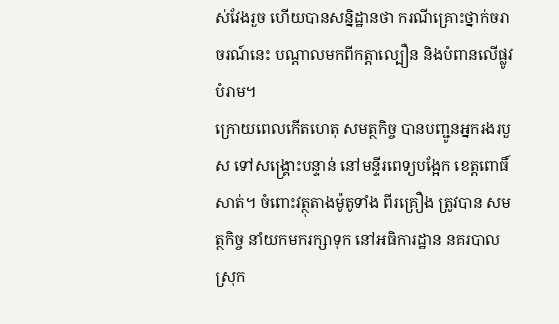ស់វែងរួច ហើយបានសន្និដ្ឋានថា ករណីគ្រោះថ្នាក់ចរាចរណ៍នេះ បណ្ដាលមកពីកត្តាល្បឿន និងបំពានលើផ្លូវបំរាម។
ក្រោយពេលកើតហេតុ សមត្ថកិច្ច បានបញ្ជូនអ្នករងរបួស ទៅសង្គ្រោះបន្ទាន់ នៅមន្ទីរពេទ្យបង្អែក ខេត្តពោធិ៍ សាត់។ ចំពោះវត្ថុតាងម៉ូតូទាំង ពីរគ្រឿង ត្រូវបាន សមត្ថកិច្ច នាំយកមករក្សាទុក នៅអធិការដ្ឋាន នគរបាលស្រុក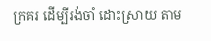ក្រគរ ដើម្បីរង់ចាំ ដោះស្រាយ តាម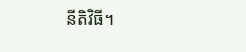នីតិវិធី។